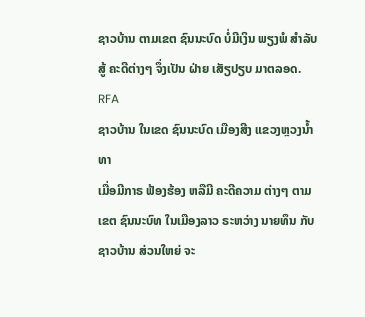ຊາວບ້ານ ຕາມເຂຕ ຊົນນະບົດ ບໍ່ມີເງິນ ພຽງພໍ ສຳລັບ ສູ້ ຄະດີຕ່າງໆ ຈຶ່ງເປັນ ຝ່າຍ ເສັຽປຽບ ມາຕລອດ.
RFA
ຊາວບ້ານ ໃນເຂດ ຊົນນະບົດ ເມືອງສີງ ແຂວງຫຼວງນໍ້າທາ
ເມື່ອມີກາຣ ຟ້ອງຮ້ອງ ຫລືມີ ຄະດີຄວາມ ຕ່າງໆ ຕາມເຂຕ ຊົນນະບົທ ໃນເມືອງລາວ ຣະຫວ່າງ ນາຍທຶນ ກັບຊາວບ້ານ ສ່ວນໃຫຍ່ ຈະ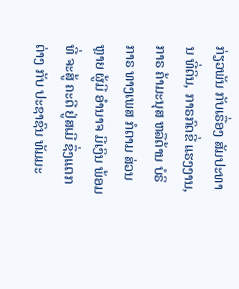ກ່ຽວພັນ ກັບເຣື່ອງ ສັມປະທານ ທີ່ດິນ, ກາຣກົດຂີ່ ແຮງງານ, ກາຣ ຄ້າມະນຸສ ຫລືດ້ານ ບໍຣິກາຣ ທາງເພສ ກໍຕາມ ສ່ວນຫຼາຍ ຜູ້ມີ ອຳນາຈ ມີເງິນ ພ້ອມທີ່ ຈະສູ້ ຄະດີ ຢູ່ສເມີ ຊຶ່ງແຕກຕ່າງ ກັບ ປະຊາຊົນ ທັມມະ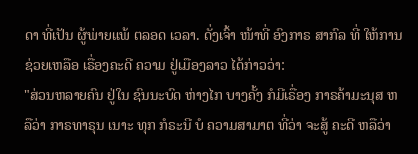ດາ ທີ່ເປັນ ຜູ້ພ່າຍແພ້ ຕລອດ ເວລາ. ດັ່ງເຈົ້າ ໜ້າທີ່ ອົງກາຣ ສາກົລ ທີ່ ໃຫ້ການ ຊ່ວຍເຫລືອ ເຣື່ອງຄະດີ ຄວາມ ຢູ່ເມືອງລາວ ໄດ້ກ່າວວ່າ:
"ສ່ວນຫລາຍຄົນ ຢູ່ໃນ ຊົນນະບົດ ຫ່າງໄກ ບາງຄັ້ງ ກໍມີເຣື່ອງ ກາຣຄ້າມະນຸສ ຫລືວ່າ ກາຣທາຣຸນ ເນາະ ທຸກ ກໍຣະນີ ບໍ ຄວາມສາມາຕ ທີ່ວ່າ ຈະສູ້ ຄະດີ ຫລືວ່າ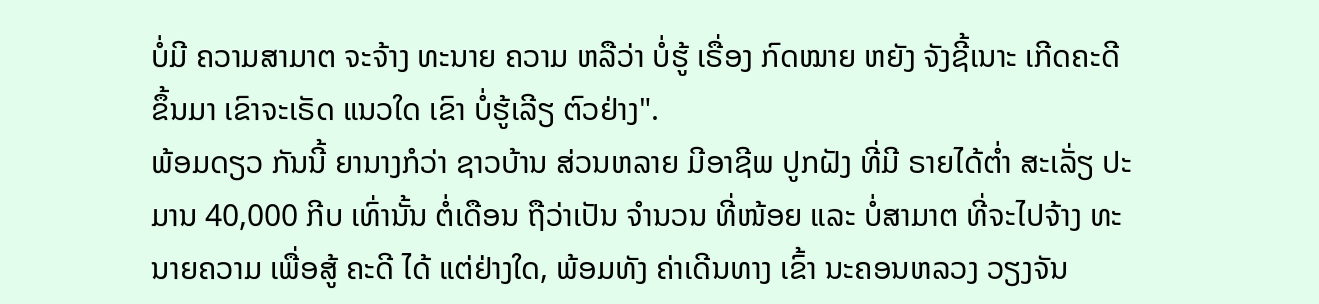ບໍ່ມີ ຄວາມສາມາຕ ຈະຈ້າງ ທະນາຍ ຄວາມ ຫລືວ່າ ບໍ່ຮູ້ ເຣື່ອງ ກົດໝາຍ ຫຍັງ ຈັງຊີ້ເນາະ ເກີດຄະດີ ຂຶ້ນມາ ເຂົາຈະເຣັດ ແນວໃດ ເຂົາ ບໍ່ຮູ້ເລີຽ ຕົວຢ່າງ".
ພ້ອມດຽວ ກັນນີ້ ຍານາງກໍວ່າ ຊາວບ້ານ ສ່ວນຫລາຍ ມີອາຊີພ ປູກຝັງ ທີ່ມີ ຣາຍໄດ້ຕໍ່າ ສະເລັ່ຽ ປະມານ 40,000 ກີບ ເທົ່ານັ້ນ ຕໍ່ເດືອນ ຖືວ່າເປັນ ຈຳນວນ ທີ່ໜ້ອຍ ແລະ ບໍ່ສາມາຕ ທີ່ຈະໄປຈ້າງ ທະນາຍຄວາມ ເພື່ອສູ້ ຄະດີ ໄດ້ ແຕ່ຢ່າງໃດ, ພ້ອມທັງ ຄ່າເດີນທາງ ເຂົ້າ ນະຄອນຫລວງ ວຽງຈັນ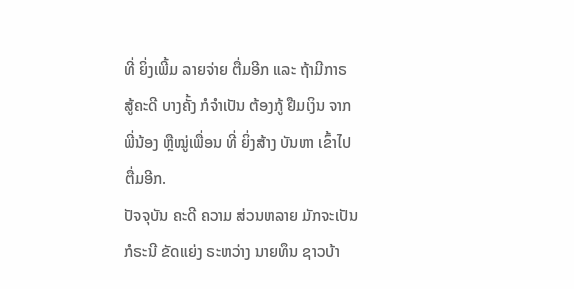ທີ່ ຍິ່ງເພີ້ມ ລາຍຈ່າຍ ຕື່ມອີກ ແລະ ຖ້າມີກາຣ ສູ້ຄະດີ ບາງຄັ້ງ ກໍຈຳເປັນ ຕ້ອງກູ້ ຢືມເງິນ ຈາກພີ່ນ້ອງ ຫຼືໝູ່ເພື່ອນ ທີ່ ຍິ່ງສ້າງ ບັນຫາ ເຂົ້າໄປ ຕື່ມອີກ.
ປັຈຈຸບັນ ຄະດີ ຄວາມ ສ່ວນຫລາຍ ມັກຈະເປັນ ກໍຣະນີ ຂັດແຍ່ງ ຣະຫວ່າງ ນາຍທຶນ ຊາວບ້າ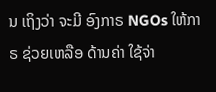ນ ເຖິງວ່າ ຈະມີ ອົງກາຣ NGOs ໃຫ້ກາຣ ຊ່ວຍເຫລືອ ດ້ານຄ່າ ໃຊ້ຈ່າ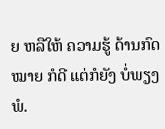ຍ ຫລືໃຫ້ ຄວາມຮູ້ ດ້ານກົດໝາຍ ກໍດີ ແຕ່ກໍຍັງ ບໍ່ພຽງພໍ.